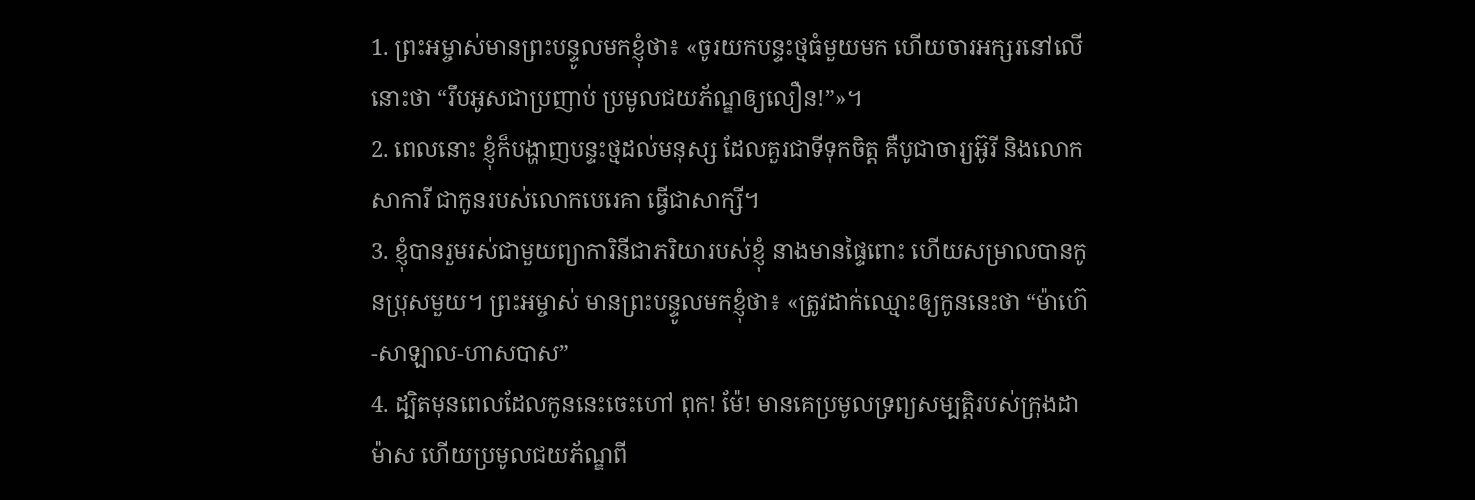1. ព្រះអម្ចាស់មានព្រះបន្ទូលមកខ្ញុំថា៖ «ចូរយកបន្ទះថ្មធំមួយមក ហើយចារអក្សរនៅលើនោះថា “រឹបអូសជាប្រញាប់ ប្រមូលជយភ័ណ្ឌឲ្យលឿន!”»។
2. ពេលនោះ ខ្ញុំក៏បង្ហាញបន្ទះថ្មដល់មនុស្ស ដែលគួរជាទីទុកចិត្ត គឺបូជាចារ្យអ៊ូរី និងលោកសាការី ជាកូនរបស់លោកបេរេគា ធ្វើជាសាក្សី។
3. ខ្ញុំបានរួមរស់ជាមួយព្យាការិនីជាភរិយារបស់ខ្ញុំ នាងមានផ្ទៃពោះ ហើយសម្រាលបានកូនប្រុសមួយ។ ព្រះអម្ចាស់ មានព្រះបន្ទូលមកខ្ញុំថា៖ «ត្រូវដាក់ឈ្មោះឲ្យកូននេះថា “ម៉ាហ៊េ-សាឡាល-ហាសបាស”
4. ដ្បិតមុនពេលដែលកូននេះចេះហៅ ពុក! ម៉ែ! មានគេប្រមូលទ្រព្យសម្បត្តិរបស់ក្រុងដាម៉ាស ហើយប្រមូលជយភ័ណ្ឌពី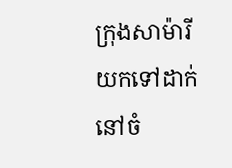ក្រុងសាម៉ារី យកទៅដាក់នៅចំ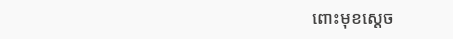ពោះមុខស្ដេច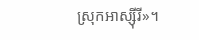ស្រុកអាស្ស៊ីរី»។